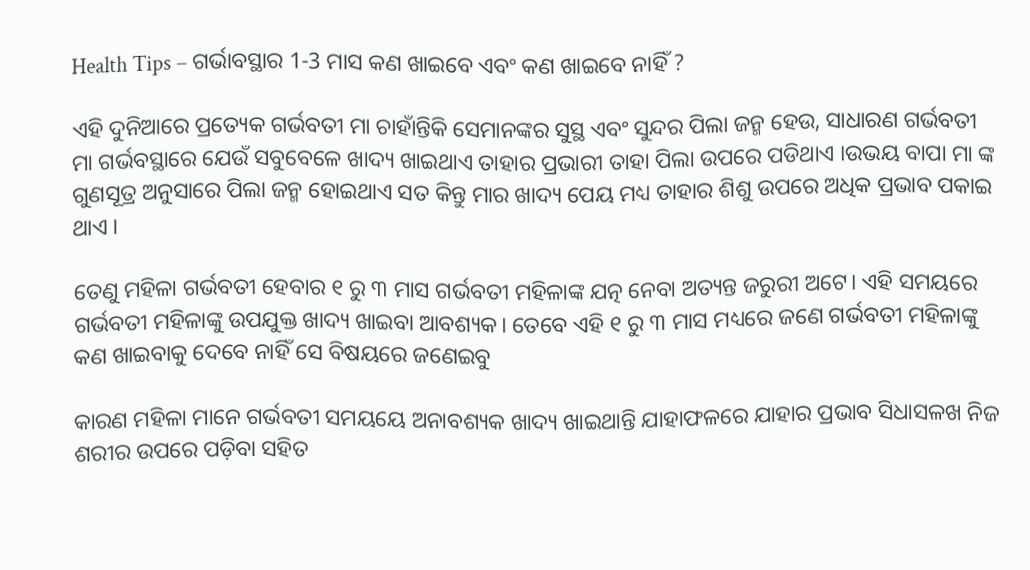Health Tips – ଗର୍ଭାବସ୍ଥାର 1-3 ମାସ କଣ ଖାଇବେ ଏବଂ କଣ ଖାଇବେ ନାହିଁ ?

ଏହି ଦୁନିଆରେ ପ୍ରତ୍ୟେକ ଗର୍ଭବତୀ ମା ଚାହାଁନ୍ତିକି ସେମାନଙ୍କର ସୁସ୍ଥ ଏବଂ ସୁନ୍ଦର ପିଲା ଜନ୍ମ ହେଉ, ସାଧାରଣ ଗର୍ଭବତୀ ମା ଗର୍ଭବସ୍ଥାରେ ଯେଉଁ ସବୁବେଳେ ଖାଦ୍ୟ ଖାଇଥାଏ ତାହାର ପ୍ରଭାରୀ ତାହା ପିଲା ଉପରେ ପଡିଥାଏ ।ଉଭୟ ବାପା ମା ଙ୍କ ଗୁଣସୂତ୍ର ଅନୁସାରେ ପିଲା ଜନ୍ମ ହୋଇଥାଏ ସତ କିନ୍ତୁ ମାର ଖାଦ୍ୟ ପେୟ ମଧ୍ୟ ତାହାର ଶିଶୁ ଉପରେ ଅଧିକ ପ୍ରଭାବ ପକାଇ ଥାଏ ।

ତେଣୁ ମହିଳା ଗର୍ଭବତୀ ହେବାର ୧ ରୁ ୩ ମାସ ଗର୍ଭବତୀ ମହିଳାଙ୍କ ଯତ୍ନ ନେବା ଅତ୍ୟନ୍ତ ଜରୁରୀ ଅଟେ। ଏହି ସମୟରେ ଗର୍ଭବତୀ ମହିଳାଙ୍କୁ ଉପଯୁକ୍ତ ଖାଦ୍ୟ ଖାଇବା ଆବଶ୍ୟକ। ତେବେ ଏହି ୧ ରୁ ୩ ମାସ ମଧ୍ୟରେ ଜଣେ ଗର୍ଭବତୀ ମହିଳାଙ୍କୁ କଣ ଖାଇବାକୁ ଦେବେ ନାହିଁ ସେ ବିଷୟରେ ଜଣେଇବୁ

କାରଣ ମହିଳା ମାନେ ଗର୍ଭବତୀ ସମୟୟେ ଅନାବଶ୍ୟକ ଖାଦ୍ୟ ଖାଇଥାନ୍ତି ଯାହାଫଳରେ ଯାହାର ପ୍ରଭାବ ସିଧାସଳଖ ନିଜ ଶରୀର ଉପରେ ପଡ଼ିବା ସହିତ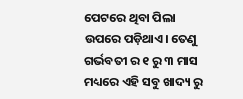ପେଟରେ ଥିବା ପିଲା ଉପରେ ପଡ଼ିଥାଏ। ତେଣୁ ଗର୍ଭବତୀ ର ୧ ରୁ ୩ ମାସ ମଧ୍ୟରେ ଏହି ସବୁ ଖାଦ୍ୟ ରୁ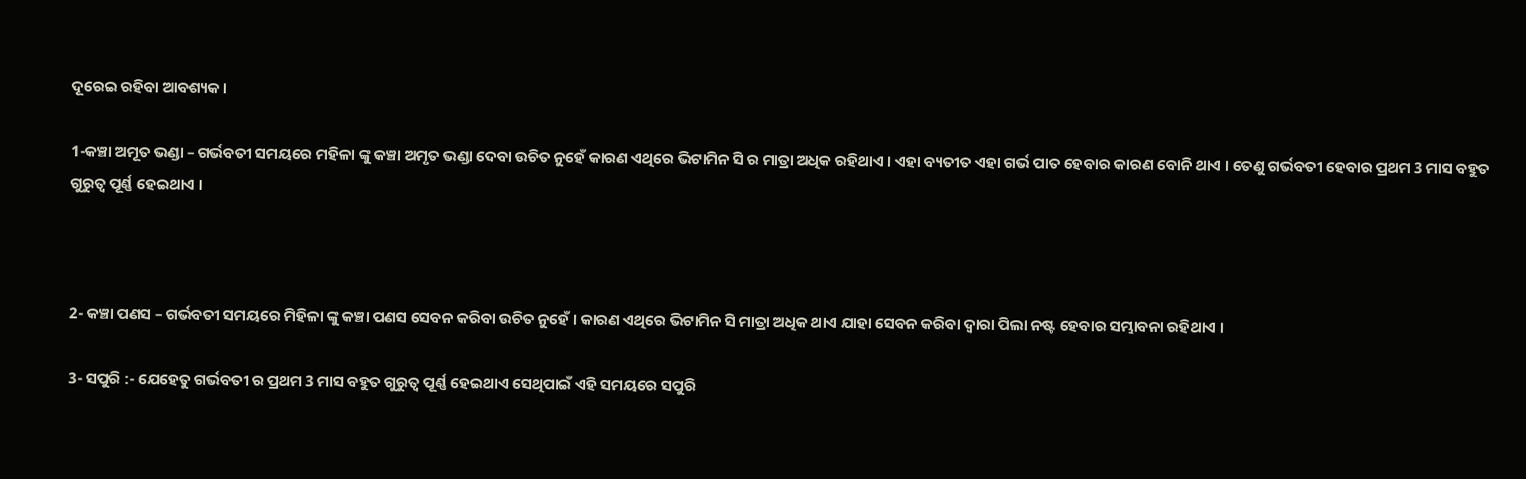ଦୂରେଇ ରହିବା ଆବଶ୍ୟକ।

1-କଞ୍ଚା ଅମୂତ ଭଣ୍ଡା – ଗର୍ଭବତୀ ସମୟରେ ମହିଳା ଙ୍କୁ କଞ୍ଚା ଅମୃତ ଭଣ୍ଡା ଦେବା ଉଚିତ ନୁହେଁ କାରଣ ଏଥିରେ ଭିଟାମିନ ସି ର ମାତ୍ରା ଅଧିକ ରହିଥାଏ । ଏହା ବ୍ୟତୀତ ଏହା ଗର୍ଭ ପାତ ହେବାର କାରଣ ବୋନି ଥାଏ । ତେଣୁ ଗର୍ଭବତୀ ହେବାର ପ୍ରଥମ 3 ମାସ ବହୁତ ଗୁରୁତ୍ୱ ପୂର୍ଣ୍ଣ ହେଇଥାଏ ।



2- କଞ୍ଚା ପଣସ – ଗର୍ଭବତୀ ସମୟରେ ମିହିଳା ଙ୍କୁ କଞ୍ଚା ପଣସ ସେବନ କରିବା ଉଚିତ ନୁହେଁ । କାରଣ ଏଥିରେ ଭିଟାମିନ ସି ମାତ୍ରା ଅଧିକ ଥାଏ ଯାହା ସେବନ କରିବା ଦ୍ୱାରା ପିଲା ନଷ୍ଟ ହେବାର ସମ୍ଭାବନା ରହିଥାଏ ।

3- ସପୁରି :- ଯେହେତୁ ଗର୍ଭବତୀ ର ପ୍ରଥମ 3 ମାସ ବହୁତ ଗୁରୁତ୍ୱ ପୂର୍ଣ୍ଣ ହେଇଥାଏ ସେଥିପାଇଁ ଏହି ସମୟରେ ସପୁରି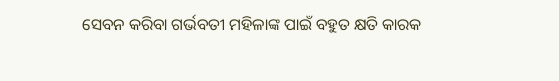ସେବନ କରିବା ଗର୍ଭବତୀ ମହିଳାଙ୍କ ପାଇଁ ବହୁତ କ୍ଷତି କାରକ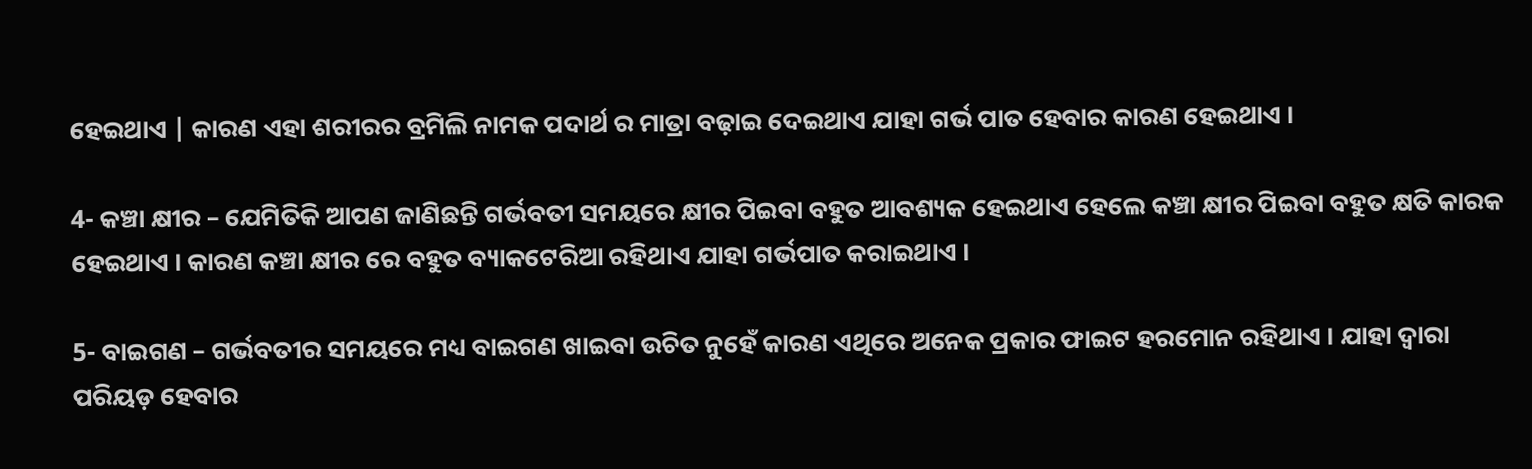ହେଇଥାଏ | କାରଣ ଏହା ଶରୀରର ବ୍ରମିଲି ନାମକ ପଦାର୍ଥ ର ମାତ୍ରା ବଢ଼ାଇ ଦେଇଥାଏ ଯାହା ଗର୍ଭ ପାତ ହେବାର କାରଣ ହେଇଥାଏ ।

4- କଞ୍ଚା କ୍ଷୀର – ଯେମିତିକି ଆପଣ ଜାଣିଛନ୍ତି ଗର୍ଭବତୀ ସମୟରେ କ୍ଷୀର ପିଇବା ବହୁତ ଆବଶ୍ୟକ ହେଇଥାଏ ହେଲେ କଞ୍ଚା କ୍ଷୀର ପିଇବା ବହୁତ କ୍ଷତି କାରକ ହେଇଥାଏ । କାରଣ କଞ୍ଚା କ୍ଷୀର ରେ ବହୁତ ବ୍ୟାକଟେରିଆ ରହିଥାଏ ଯାହା ଗର୍ଭପାତ କରାଇଥାଏ ।

5- ବାଇଗଣ – ଗର୍ଭବତୀର ସମୟରେ ମଧ୍ୟ ବାଇଗଣ ଖାଇବା ଉଚିତ ନୁହେଁ କାରଣ ଏଥିରେ ଅନେକ ପ୍ରକାର ଫାଇଟ ହରମୋନ ରହିଥାଏ । ଯାହା ଦ୍ୱାରା ପରିୟଡ଼ ହେବାର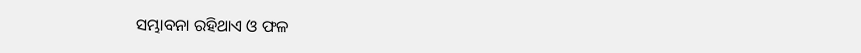ସମ୍ଭାବନା ରହିଥାଏ ଓ ଫଳ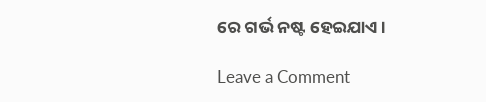ରେ ଗର୍ଭ ନଷ୍ଟ ହେଇଯାଏ ।

Leave a Comment